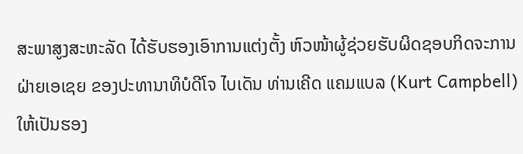ສະພາສູງສະຫະລັດ ໄດ້ຮັບຮອງເອົາການແຕ່ງຕັ້ງ ຫົວໜ້າຜູ້ຊ່ວຍຮັບຜິດຊອບກິດຈະການຝ່າຍເອເຊຍ ຂອງປະທານາທິບໍດີໂຈ ໄບເດັນ ທ່ານເຄີດ ແຄມແບລ (Kurt Campbell) ໃຫ້ເປັນຮອງ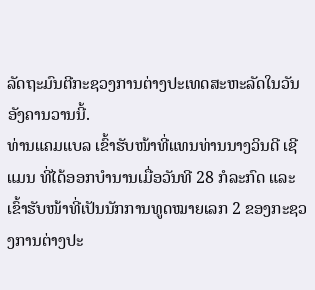ລັດຖະມົນຕີກະຊວງການຕ່າງປະເທດສະຫະລັດໃນວັນອັງຄານວານນີ້.
ທ່ານແຄມແບລ ເຂົ້າຮັບໜ້າທີ່ແທນທ່ານນາງວິນດີ ເຊີແມນ ທີ່ໄດ້ອອກບຳນານເມື່ອວັນທີ 28 ກໍລະກົດ ແລະເຂົ້າຮັບໜ້າທີ່ເປັນນັກການທູດໝາຍເລກ 2 ຂອງກະຊວງການຕ່າງປະ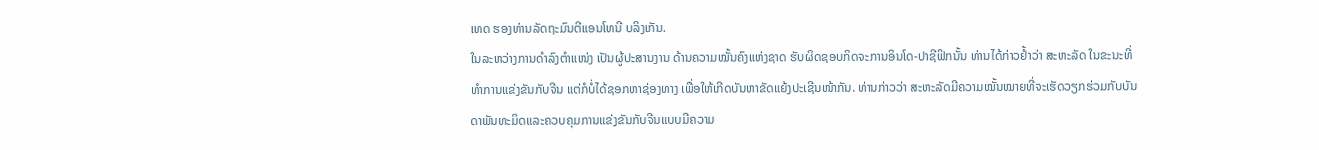ເທດ ຮອງທ່ານລັດຖະມົນຕີແອນໂທນີ ບລິງເກັນ.
ໃນລະຫວ່າງການດຳລົງຕຳແໜ່ງ ເປັນຜູ້ປະສານງານ ດ້ານຄວາມໝັ້ນຄົງແຫ່ງຊາດ ຮັບຜິດຊອບກິດຈະການອິນໂດ-ປາຊີຟິກນັ້ນ ທ່ານໄດ້ກ່າວຢ້ຳວ່າ ສະຫະລັດ ໃນຂະນະທີ່ທຳການແຂ່ງຂັນກັບຈີນ ແຕ່ກໍບໍ່ໄດ້ຊອກຫາຊ່ອງທາງ ເພື່ອໃຫ້ເກີດບັນຫາຂັດແຍ້ງປະເຊີນໜ້າກັນ. ທ່ານກ່າວວ່າ ສະຫະລັດມີຄວາມໝັ້ນໝາຍທີ່ຈະເຮັດວຽກຮ່ວມກັບບັນດາພັນທະມິດແລະຄວບຄຸມການແຂ່ງຂັນກັບຈີນແບບມີຄວາມ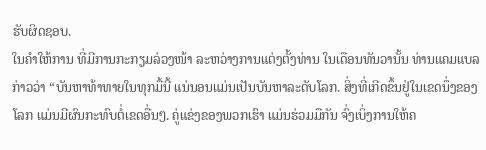ຮັບຜິດຊອບ.
ໃນຄຳໃຫ້ການ ທີ່ມີການກະກຽມລ່ວງໜ້າ ລະຫວ່າງການແຕ່ງຕັ້ງທ່ານ ໃນເດືອນທັນວານັ້ນ ທ່ານແຄມແບລ ກ່າວວ່າ “ບັນຫາທ້າທາຍໃນທຸກມື້ນີ້ ແນ່ນອນແມ່ນເປັນບັນຫາລະດັບໂລກ. ສິ່ງທີ່ເກີດຂຶ້ນຢູ່ໃນເຂດນຶ່ງຂອງໂລກ ແມ່ນມີຜົນກະທົບຕໍ່ເຂດອື່ນໆ. ຄູ່ແຂ່ງຂອງພວກເຮົາ ແມ່ນຮ່ວມມືກັນ ຈົ່ງເບິ່ງການໃຫ້ຄ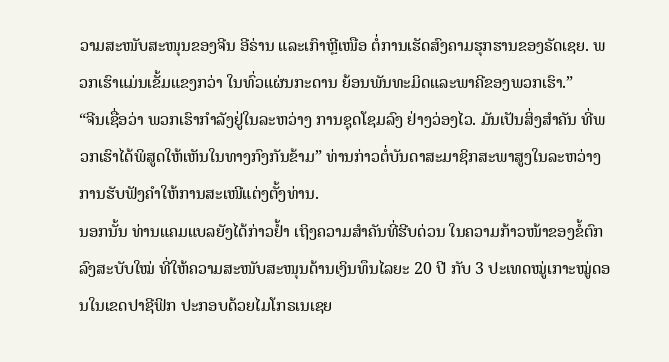ວາມສະໜັບສະໜຸນຂອງຈີນ ອີຣ່ານ ແລະເກົາຫຼີເໜືອ ຕໍ່ການເຮັດສົງຄາມຮຸກຮານຂອງຣັດເຊຍ. ພວກເຮົາແມ່ນເຂັ້ມແຂງກວ່າ ໃນທົ່ວແຜ່ນກະດານ ຍ້ອນພັນທະມິດແລະພາຄີຂອງພວກເຮົາ.”
“ຈີນເຊື່ອວ່າ ພວກເຮົາກຳລັງຢູ່ໃນລະຫວ່າງ ການຊຸດໂຊມລົງ ຢ່າງວ່ອງໄວ. ມັນເປັນສິ່ງສຳຄັນ ທີ່ພວກເຮົາໄດ້ພິສູດໃຫ້ເຫັນໃນທາງກົງກັນຂ້າມ” ທ່ານກ່າວຕໍ່ບັນດາສະມາຊິກສະພາສູງໃນລະຫວ່າງການຮັບຟັງຄຳໃຫ້ການສະເໜີແຕ່ງຕັ້ງທ່ານ.
ນອກນັ້ນ ທ່ານແຄມແບລຍັງໄດ້ກ່າວຢ້ຳ ເຖິງຄວາມສຳຄັນທີ່ຮີບດ່ວນ ໃນຄວາມກ້າວໜ້າຂອງຂໍ້ຕົກລົງສະບັບໃໝ່ ທີ່ໃຫ້ຄວາມສະໜັບສະໜຸນດ້ານເງິນທຶນໄລຍະ 20 ປີ ກັບ 3 ປະເທດໝູ່ເກາະໝູ່ດອນໃນເຂດປາຊີຟິກ ປະກອບດ້ວຍໄມໂກຣເນເຊຍ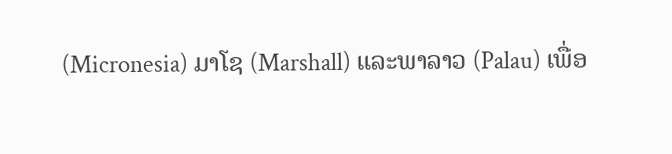(Micronesia) ມາໂຊ (Marshall) ແລະພາລາວ (Palau) ເພື່ອ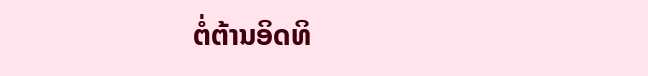ຕໍ່ຕ້ານອິດທິ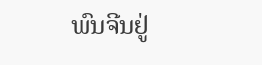ພົນຈີນຢູ່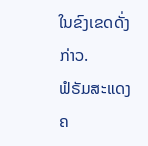ໃນຂົງເຂດດັ່ງກ່າວ.
ຟໍຣັມສະແດງຄ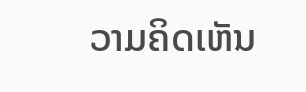ວາມຄິດເຫັນ